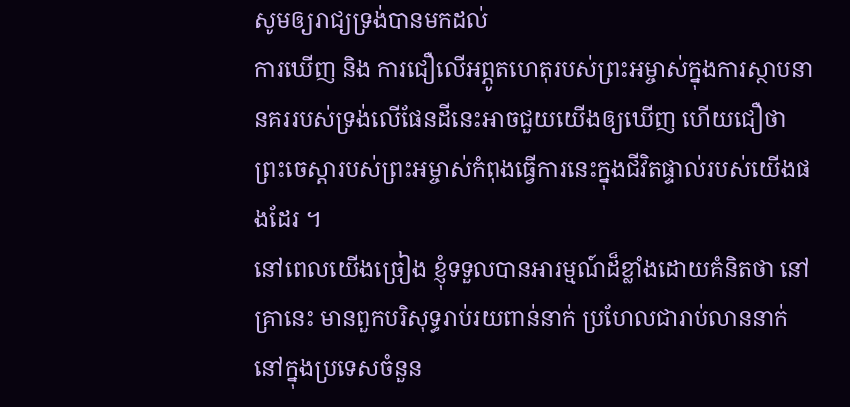សូមឲ្យរាជ្យទ្រង់បានមកដល់
ការឃើញ និង ការជឿលើអព្ភូតហេតុរបស់ព្រះអម្ចាស់ក្នុងការស្ថាបនានគររបស់ទ្រង់លើផែនដីនេះអាចជួយយើងឲ្យឃើញ ហើយជឿថា ព្រះចេស្តារបស់ព្រះអម្ចាស់កំពុងធ្វើការនេះក្នុងជីវិតផ្ទាល់របស់យើងផងដែរ ។
នៅពេលយើងច្រៀង ខ្ញុំទទួលបានអារម្មណ៍ដ៏ខ្លាំងដោយគំនិតថា នៅគ្រានេះ មានពួកបរិសុទ្ធរាប់រយពាន់នាក់ ប្រហែលជារាប់លាននាក់នៅក្នុងប្រទេសចំនួន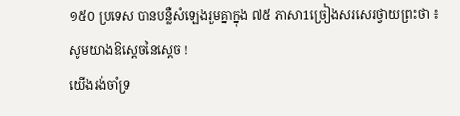១៥០ ប្រទេស បានបន្លឺសំឡេងរួមគ្នាក្នុង ៧៥ ភាសា1ច្រៀងសរសេរថ្វាយព្រះថា ៖
សូមយាងឱស្តេចនៃស្តេច !
យើងរង់ចាំទ្រ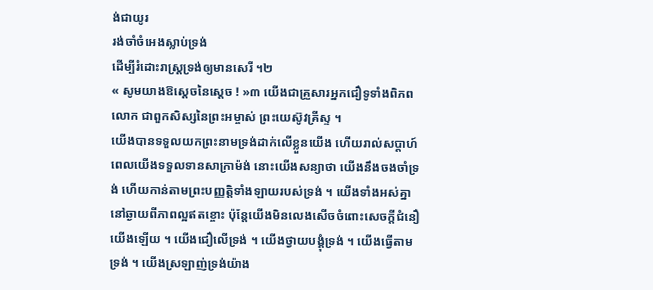ង់ជាយូរ
រង់ចាំចំអេងស្លាប់ទ្រង់
ដើម្បីរំដោះរាស្ត្រទ្រង់ឲ្យមានសេរី ។២
« សូមយាងឱស្តេចនៃស្តេច ! »៣ យើងជាគ្រួសារអ្នកជឿទូទាំងពិភពលោក ជាពួកសិស្សនៃព្រះអម្ចាស់ ព្រះយេស៊ូវគ្រីស្ទ ។
យើងបានទទួលយកព្រះនាមទ្រង់ដាក់លើខ្លួនយើង ហើយរាល់សប្តាហ៍ពេលយើងទទួលទានសាក្រាម៉ង់ នោះយើងសន្យាថា យើងនឹងចងចាំទ្រង់ ហើយកាន់តាមព្រះបញ្ញត្តិទាំងឡាយរបស់ទ្រង់ ។ យើងទាំងអស់គ្នានៅឆ្ងាយពីភាពល្អឥតខ្ចោះ ប៉ុន្តែយើងមិនលេងសើចចំពោះសេចក្តីជំនឿយើងឡើយ ។ យើងជឿលើទ្រង់ ។ យើងថ្វាយបង្គុំទ្រង់ ។ យើងធ្វើតាមទ្រង់ ។ យើងស្រឡាញ់ទ្រង់យ៉ាង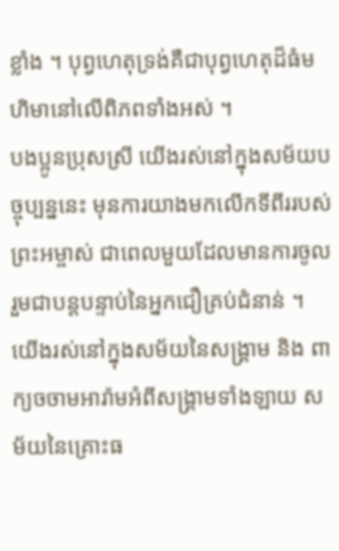ខ្លាំង ។ បុព្វហេតុទ្រង់គឺជាបុព្វហេតុដ៏ធំមហិមានៅលើពិភពទាំងអស់ ។
បងប្អូនប្រុសស្រី យើងរស់នៅក្នុងសម័យបច្ចុប្បន្ននេះ មុនការយាងមកលើកទីពីររបស់ព្រះអម្ចាស់ ជាពេលមួយដែលមានការចូលរួមជាបន្តបន្ទាប់នៃអ្នកជឿគ្រប់ជំនាន់ ។ យើងរស់នៅក្នុងសម័យនៃសង្គ្រាម និង ពាក្យចចាមអារ៉ាមអំពីសង្គ្រាមទាំងឡាយ សម័យនៃគ្រោះធ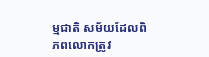ម្មជាតិ សម័យដែលពិភពលោកត្រូវ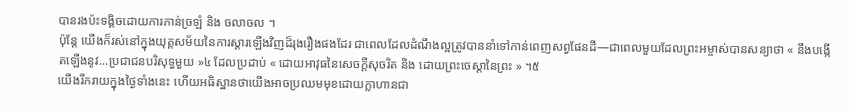បានរងប៉ះទង្គិចដោយការភាន់ច្រឡំ និង ចលាចល ។
ប៉ុន្តែ យើងក៏រស់នៅក្នុងយុគ្គសម័យនៃការស្តារឡើងវិញដ៏រុងរឿងផងដែរ ជាពេលដែលដំណឹងល្អត្រូវបាននាំទៅកាន់ពេញសព្វផែនដី—ជាពេលមួយដែលព្រះអម្ចាស់បានសន្យាថា « នឹងបង្កើតឡើងនូវ...ប្រជាជនបរិសុទ្ធមួយ »៤ ដែលប្រដាប់ « ដោយអាវុធនៃសេចក្តីសុចរិត និង ដោយព្រះចេស្តានៃព្រះ » ។៥
យើងរីករាយក្នុងថ្ងៃទាំងនេះ ហើយអធិស្ឋានថាយើងអាចប្រឈមមុខដោយក្លាហានជា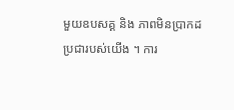មួយឧបសគ្គ និង ភាពមិនប្រាកដប្រជារបស់យើង ។ ការ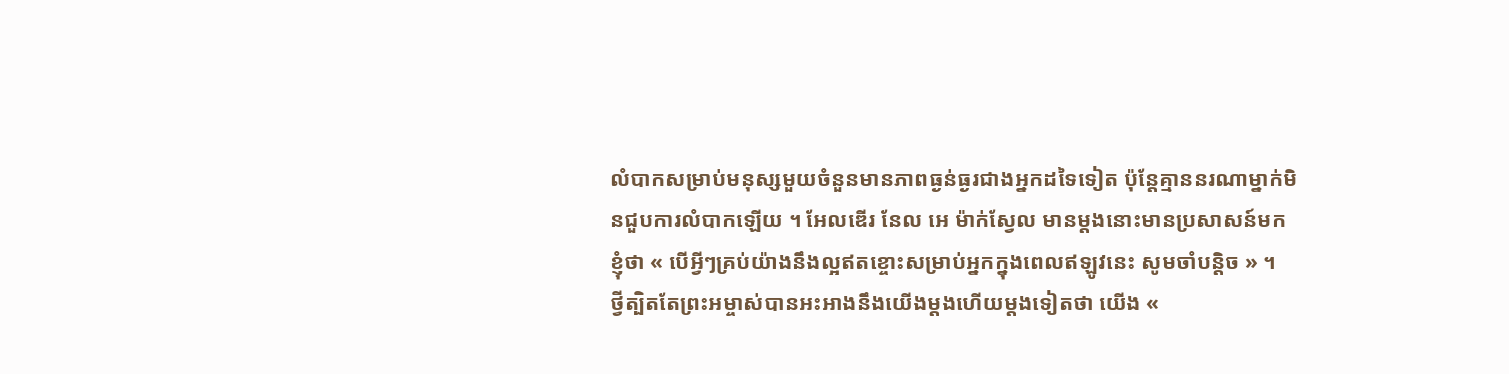លំបាកសម្រាប់មនុស្សមួយចំនួនមានភាពធ្ងន់ធ្ងរជាងអ្នកដទៃទៀត ប៉ុន្តែគ្មាននរណាម្នាក់មិនជួបការលំបាកឡើយ ។ អែលឌើរ នែល អេ ម៉ាក់ស្វែល មានម្ដងនោះមានប្រសាសន៍មកខ្ញុំថា « បើអ្វីៗគ្រប់យ៉ាងនឹងល្អឥតខ្ចោះសម្រាប់អ្នកក្នុងពេលឥឡូវនេះ សូមចាំបន្ដិច » ។
ថ្វីត្បិតតែព្រះអម្ចាស់បានអះអាងនឹងយើងម្ដងហើយម្ដងទៀតថា យើង «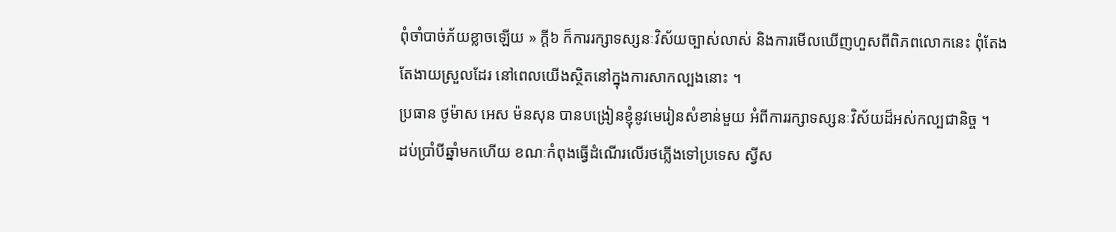ពុំចាំបាច់ភ័យខ្លាចឡើយ » ក្ដី៦ ក៏ការរក្សាទស្សនៈវិស័យច្បាស់លាស់ និងការមើលឃើញហួសពីពិភពលោកនេះ ពុំតែងតែងាយស្រួលដែរ នៅពេលយើងស្ថិតនៅក្នុងការសាកល្បងនោះ ។
ប្រធាន ថូម៉ាស អេស ម៉នសុន បានបង្រៀនខ្ញុំនូវមេរៀនសំខាន់មួយ អំពីការរក្សាទស្សនៈវិស័យដ៏អស់កល្បជានិច្ច ។
ដប់ប្រាំបីឆ្នាំមកហើយ ខណៈកំពុងធ្វើដំណើរលើរថភ្លើងទៅប្រទេស ស្វីស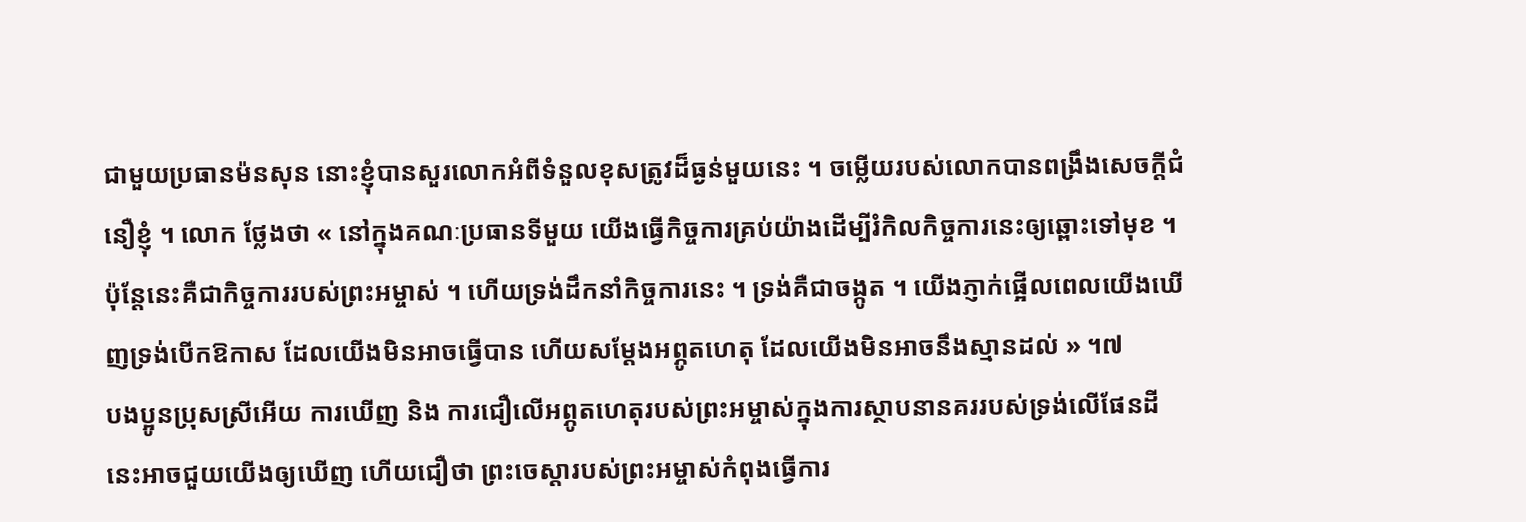ជាមួយប្រធានម៉នសុន នោះខ្ញុំបានសួរលោកអំពីទំនួលខុសត្រូវដ៏ធ្ងន់មួយនេះ ។ ចម្លើយរបស់លោកបានពង្រឹងសេចក្តីជំនឿខ្ញុំ ។ លោក ថ្លែងថា « នៅក្នុងគណៈប្រធានទីមួយ យើងធ្វើកិច្ចការគ្រប់យ៉ាងដើម្បីរំកិលកិច្ចការនេះឲ្យឆ្ពោះទៅមុខ ។ ប៉ុន្តែនេះគឺជាកិច្ចការរបស់ព្រះអម្ចាស់ ។ ហើយទ្រង់ដឹកនាំកិច្ចការនេះ ។ ទ្រង់គឺជាចង្កូត ។ យើងភ្ញាក់ផ្អើលពេលយើងឃើញទ្រង់បើកឱកាស ដែលយើងមិនអាចធ្វើបាន ហើយសម្តែងអព្ភូតហេតុ ដែលយើងមិនអាចនឹងស្មានដល់ » ។៧
បងប្អូនប្រុសស្រីអើយ ការឃើញ និង ការជឿលើអព្ភូតហេតុរបស់ព្រះអម្ចាស់ក្នុងការស្ថាបនានគររបស់ទ្រង់លើផែនដីនេះអាចជួយយើងឲ្យឃើញ ហើយជឿថា ព្រះចេស្តារបស់ព្រះអម្ចាស់កំពុងធ្វើការ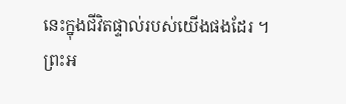នេះក្នុងជីវិតផ្ទាល់របស់យើងផងដែរ ។
ព្រះអ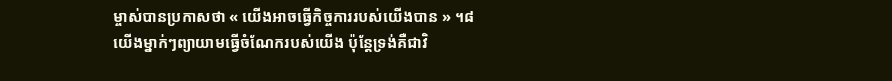ម្ចាស់បានប្រកាសថា « យើងអាចធ្វើកិច្ចការរបស់យើងបាន » ។៨ យើងម្នាក់ៗព្យាយាមធ្វើចំណែករបស់យើង ប៉ុន្តែទ្រង់គឺជាវិ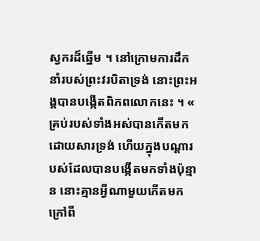ស្វករដ៏ឆ្នើម ។ នៅក្រោមការដឹកនាំរបស់ព្រះវរបិតាទ្រង់ នោះព្រះអង្គបានបង្កើតពិភពលោកនេះ ។ « គ្រប់របស់ទាំងអស់បានកើតមកដោយសារទ្រង់ ហើយក្នុងបណ្ដារបស់ដែលបានបង្កើតមកទាំងប៉ុន្មាន នោះគ្មានអ្វីណាមួយកើតមកក្រៅពី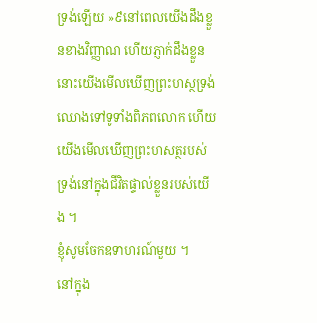ទ្រង់ឡើយ »៩នៅពេលយើងដឹងខ្លួនខាងវិញ្ញាណ ហើយភ្ញាក់ដឹងខ្លួន នោះយើងមើលឃើញព្រះហស្ថទ្រង់ឈោងទៅទូទាំងពិភពលោក ហើយយើងមើលឃើញព្រះហសត្ថរបស់ទ្រង់នៅក្នុងជីវិតផ្ទាល់ខ្លួនរបស់យើង ។
ខ្ញុំសូមចែកឧទាហរណ៍មួយ ។
នៅក្នុង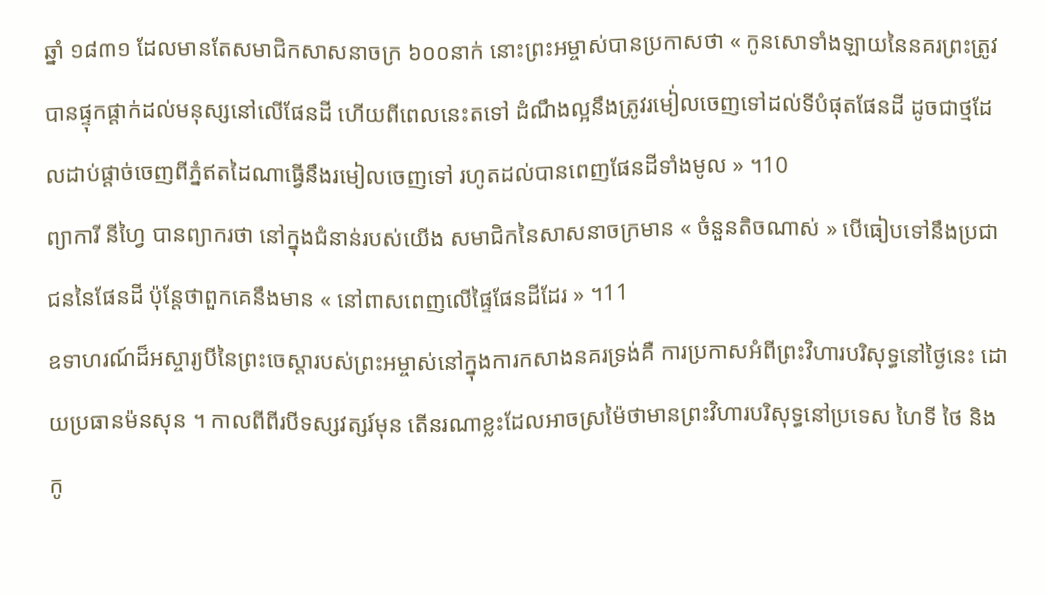ឆ្នាំ ១៨៣១ ដែលមានតែសមាជិកសាសនាចក្រ ៦០០នាក់ នោះព្រះអម្ចាស់បានប្រកាសថា « កូនសោទាំងឡាយនៃនគរព្រះត្រូវបានផ្ទុកផ្តាក់ដល់មនុស្សនៅលើផែនដី ហើយពីពេលនេះតទៅ ដំណឹងល្អនឹងត្រូវរមៀ់លចេញទៅដល់ទីបំផុតផែនដី ដូចជាថ្មដែលដាប់ផ្តាច់ចេញពីភ្នំឥតដៃណាធ្វើនឹងរមៀលចេញទៅ រហូតដល់បានពេញផែនដីទាំងមូល » ។10
ព្យាការី នីហ្វៃ បានព្យាករថា នៅក្នុងជំនាន់របស់យើង សមាជិកនៃសាសនាចក្រមាន « ចំនួនតិចណាស់ » បើធៀបទៅនឹងប្រជាជននៃផែនដី ប៉ុន្តែថាពួកគេនឹងមាន « នៅពាសពេញលើផ្ទៃផែនដីដែរ » ។11
ឧទាហរណ៍ដ៏អស្ចារ្យបីនៃព្រះចេស្តារបស់ព្រះអម្ចាស់នៅក្នុងការកសាងនគរទ្រង់គឺ ការប្រកាសអំពីព្រះវិហារបរិសុទ្ធនៅថ្ងៃនេះ ដោយប្រធានម៉នសុន ។ កាលពីពីរបីទស្សវត្សរ៍មុន តើនរណាខ្លះដែលអាចស្រម៉ៃថាមានព្រះវិហារបរិសុទ្ធនៅប្រទេស ហៃទី ថៃ និង កូ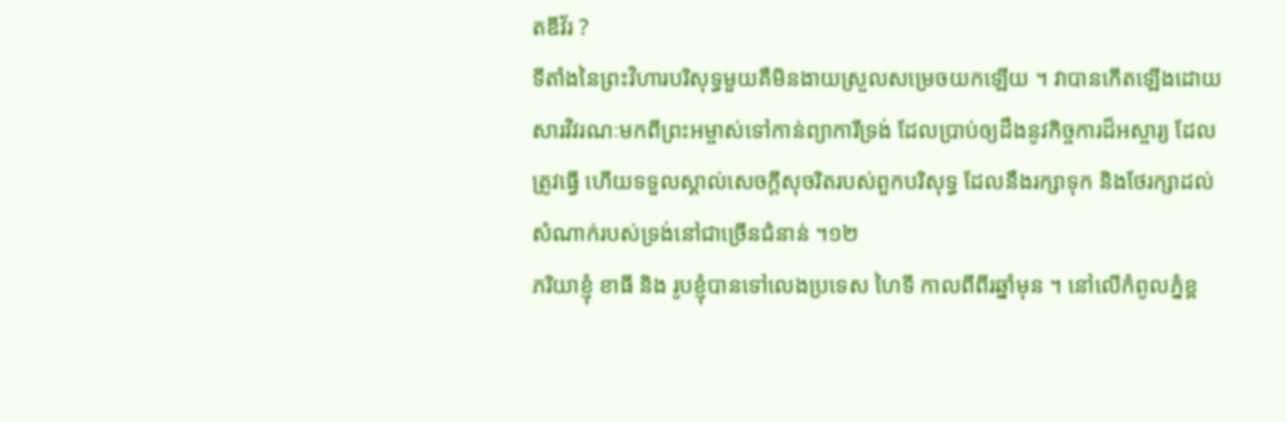តឌីវ័រ ?
ទីតាំងនៃព្រះវិហារបរិសុទ្ធមួយគឺមិនងាយស្រួលសម្រេចយកឡើយ ។ វាបានកើតឡើងដោយសារវិវរណៈមកពីព្រះអម្ចាស់ទៅកាន់ព្យាការីទ្រង់ ដែលប្រាប់ឲ្យដឹងនូវកិច្ចការដ៏អស្ចារ្យ ដែលត្រូវធ្វើ ហើយទទួលស្គាល់សេចក្ដីសុចរិតរបស់ពួកបរិសុទ្ធ ដែលនឹងរក្សាទុក និងថែរក្សាដល់សំណាក់របស់ទ្រង់នៅជាច្រើនជំនាន់ ។១២
ភរិយាខ្ញុំ ខាធី និង រូបខ្ញុំបានទៅលេងប្រទេស ហៃទី កាលពីពីរឆ្នាំមុន ។ នៅលើកំពូលភ្នំខ្ព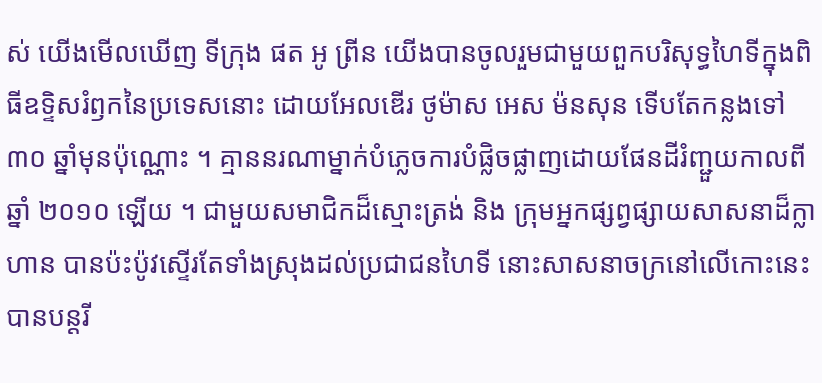ស់ យើងមើលឃើញ ទីក្រុង ផត អូ ព្រីន យើងបានចូលរួមជាមួយពួកបរិសុទ្ធហៃទីក្នុងពិធីឧទ្ទិសរំឭកនៃប្រទេសនោះ ដោយអែលឌើរ ថូម៉ាស អេស ម៉នសុន ទើបតែកន្លងទៅ ៣០ ឆ្នាំមុនប៉ុណ្ណោះ ។ គ្មាននរណាម្នាក់បំភ្លេចការបំផ្លិចផ្លាញដោយផែនដីរំញ្ជួយកាលពីឆ្នាំ ២០១០ ឡើយ ។ ជាមួយសមាជិកដ៏ស្មោះត្រង់ និង ក្រុមអ្នកផ្សព្វផ្សាយសាសនាដ៏ក្លាហាន បានប៉ះប៉ូវស្ទើរតែទាំងស្រុងដល់ប្រជាជនហៃទី នោះសាសនាចក្រនៅលើកោះនេះបានបន្តរី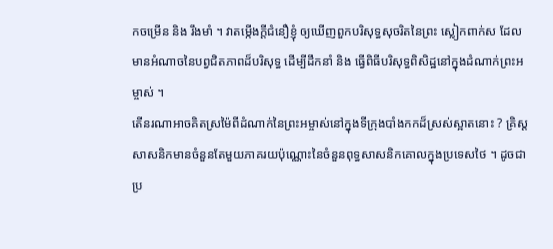កចម្រើន និង រឹងមាំ ។ វាតម្កើងក្តីជំនឿខ្ញុំ ឲ្យឃើញពួកបរិសុទ្ធសុចរិតនៃព្រះ ស្លៀកពាក់ស ដែលមានអំណាចនៃបព្វជិតភាពដ៏បរិសុទ្ធ ដើម្បីដឹកនាំ និង ធ្វើពិធីបរិសុទ្ធពិសិដ្ឋនៅក្នុងដំណាក់ព្រះអម្ចាស់ ។
តើនរណាអាចគិតស្រម៉ៃពីដំណាក់នៃព្រះអម្ចាស់នៅក្នុងទីក្រុងបាំងកកដ៏ស្រស់ស្អាតនោះ ? គ្រិស្តសាសនិកមានចំនួនតែមួយភាគរយប៉ុណ្ណោះនៃចំនួនពុទ្ធសាសនិកគោលក្នុងប្រទេសថៃ ។ ដូចជាប្រ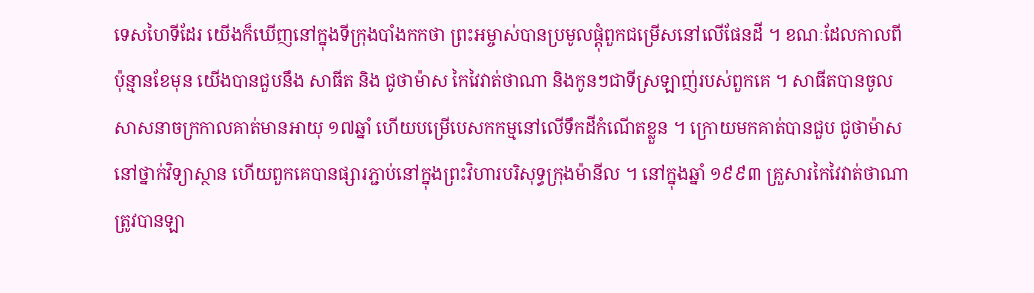ទេសហៃទីដែរ យើងក៏ឃើញនៅក្នុងទីក្រុងបាំងកកថា ព្រះអម្ចាស់បានប្រមូលផ្ដុំពួកជម្រើសនៅលើផែនដី ។ ខណៈដែលកាលពីប៉ុន្មានខែមុន យើងបានជួបនឹង សាធីត និង ជូថាម៉ាស កៃវៃវាត់ថាណា និងកូនៗជាទីស្រឡាញ់របស់ពួកគេ ។ សាធីតបានចូលសាសនាចក្រកាលគាត់មានអាយុ ១៧ឆ្នាំ ហើយបម្រើបេសកកម្មនៅលើទឹកដីកំណើតខ្លួន ។ ក្រោយមកគាត់បានជួប ជូថាម៉ាស នៅថ្នាក់វិទ្យាស្ថាន ហើយពួកគេបានផ្សារភ្ជាប់នៅក្នុងព្រះវិហារបរិសុទ្ធក្រុងម៉ានីល ។ នៅក្នុងឆ្នាំ ១៩៩៣ គ្រួសារកៃវៃវាត់ថាណា ត្រូវបានឡា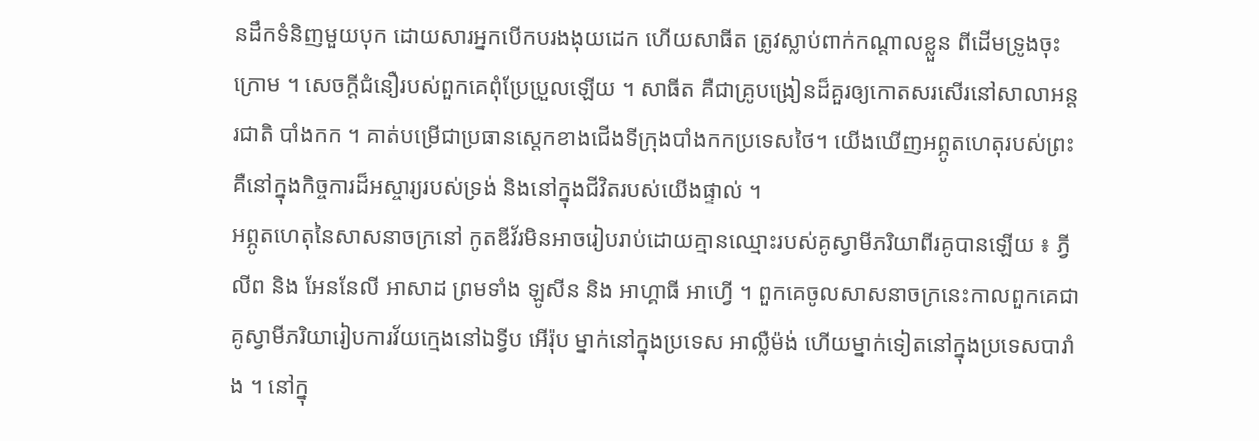នដឹកទំនិញមួយបុក ដោយសារអ្នកបើកបរងងុយដេក ហើយសាធីត ត្រូវស្លាប់ពាក់កណ្ដាលខ្លួន ពីដើមទ្រូងចុះក្រោម ។ សេចក្តីជំនឿរបស់ពួកគេពុំប្រែប្រួលឡើយ ។ សាធីត គឺជាគ្រូបង្រៀនដ៏គួរឲ្យកោតសរសើរនៅសាលាអន្ដរជាតិ បាំងកក ។ គាត់បម្រើជាប្រធានស្តេកខាងជើងទីក្រុងបាំងកកប្រទេសថៃ។ យើងឃើញអព្ភូតហេតុរបស់ព្រះគឺនៅក្នុងកិច្ចការដ៏អស្ចារ្យរបស់ទ្រង់ និងនៅក្នុងជីវិតរបស់យើងផ្ទាល់ ។
អព្ភូតហេតុនៃសាសនាចក្រនៅ កូតឌីវ័រមិនអាចរៀបរាប់ដោយគ្មានឈ្មោះរបស់គូស្វាមីភរិយាពីរគូបានឡើយ ៖ ភ្វីលីព និង អែននែលី អាសាដ ព្រមទាំង ឡូសីន និង អាហ្គាធី អាហ្វើ ។ ពួកគេចូលសាសនាចក្រនេះកាលពួកគេជាគូស្វាមីភរិយារៀបការវ័យក្មេងនៅឯទ្វីប អើរ៉ុប ម្នាក់នៅក្នុងប្រទេស អាល្លឺម៉ង់ ហើយម្នាក់ទៀតនៅក្នុងប្រទេសបារាំង ។ នៅក្នុ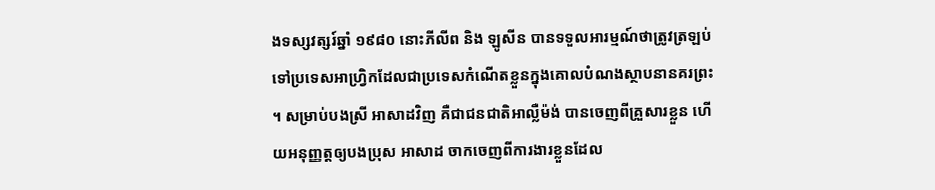ងទស្សវត្សរ៍ឆ្នាំ ១៩៨០ នោះភីលីព និង ឡូសីន បានទទួលអារម្មណ៍ថាត្រូវត្រឡប់ទៅប្រទេសអាហ្វ្រិកដែលជាប្រទេសកំណើតខ្លួនក្នុងគោលបំណងស្ថាបនានគរព្រះ ។ សម្រាប់បងស្រី អាសាដវិញ គឺជាជនជាតិអាល្លឺម៉ង់ បានចេញពីគ្រួសារខ្លួន ហើយអនុញ្ញត្តឲ្យបងប្រុស អាសាដ ចាកចេញពីការងារខ្លួនដែល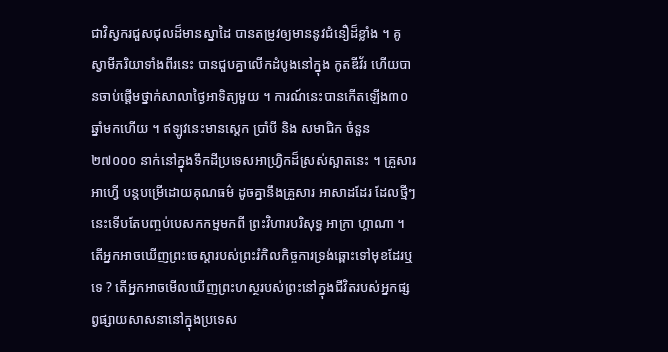ជាវិស្វករជួសជុលដ៏មានស្នាដៃ បានតម្រូវឲ្យមាននូវជំនឿដ៏ខ្លាំង ។ គូស្វាមីភរិយាទាំងពីរនេះ បានជួបគ្នាលើកដំបូងនៅក្នុង កូតឌីវ័រ ហើយបានចាប់ផ្តើមថ្នាក់សាលាថ្ងៃអាទិត្យមួយ ។ ការណ៍នេះបានកើតឡើង៣០ ឆ្នាំមកហើយ ។ ឥឡូវនេះមានស្តេក ប្រាំបី និង សមាជិក ចំនួន២៧០០០ នាក់នៅក្នុងទឹកដីប្រទេសអាហ្វ្រិកដ៏ស្រស់ស្អាតនេះ ។ គ្រួសារ អាហ្វើ បន្តបម្រើដោយគុណធម៌ ដូចគ្នានឹងគ្រួសារ អាសាដដែរ ដែលថ្មីៗនេះទើបតែបញ្ចប់បេសកកម្មមកពី ព្រះវិហារបរិសុទ្ធ អាក្រា ហ្គាណា ។
តើអ្នកអាចឃើញព្រះចេស្តារបស់ព្រះរំកិលកិច្ចការទ្រង់ឆ្ពោះទៅមុខដែរឬទេ ? តើអ្នកអាចមើលឃើញព្រះហស្ថរបស់ព្រះនៅក្នុងជីវិតរបស់អ្នកផ្សព្វផ្សាយសាសនានៅក្នុងប្រទេស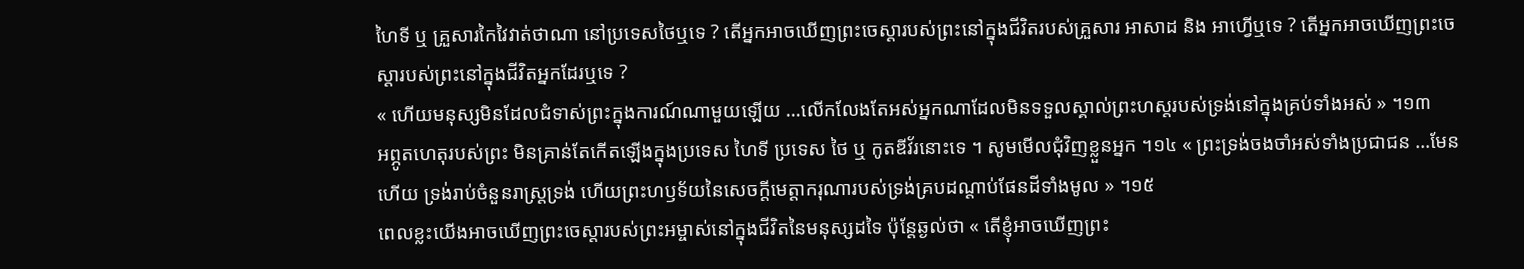ហៃទី ឬ គ្រួសារកៃវៃវាត់ថាណា នៅប្រទេសថៃឬទេ ? តើអ្នកអាចឃើញព្រះចេស្តារបស់ព្រះនៅក្នុងជីវិតរបស់គ្រួសារ អាសាដ និង អាហ្វើឬទេ ? តើអ្នកអាចឃើញព្រះចេស្តារបស់ព្រះនៅក្នុងជីវិតអ្នកដែរឬទេ ?
« ហើយមនុស្សមិនដែលជំទាស់ព្រះក្នុងការណ៍ណាមួយឡើយ …លើកលែងតែអស់អ្នកណាដែលមិនទទួលស្គាល់ព្រះហស្តរបស់ទ្រង់នៅក្នុងគ្រប់ទាំងអស់ » ។១៣
អព្ភូតហេតុរបស់ព្រះ មិនគ្រាន់តែកើតឡើងក្នុងប្រទេស ហៃទី ប្រទេស ថៃ ឬ កូតឌីវ័រនោះទេ ។ សូមមើលជុំវិញខ្លួនអ្នក ។១៤ « ព្រះទ្រង់ចងចាំអស់ទាំងប្រជាជន …មែនហើយ ទ្រង់រាប់ចំនួនរាស្ត្រទ្រង់ ហើយព្រះហឫទ័យនៃសេចក្តីមេត្តាករុណារបស់ទ្រង់គ្របដណ្តាប់ផែនដីទាំងមូល » ។១៥
ពេលខ្លះយើងអាចឃើញព្រះចេស្តារបស់ព្រះអម្ចាស់នៅក្នុងជីវិតនៃមនុស្សដទៃ ប៉ុន្តែឆ្ងល់ថា « តើខ្ញុំអាចឃើញព្រះ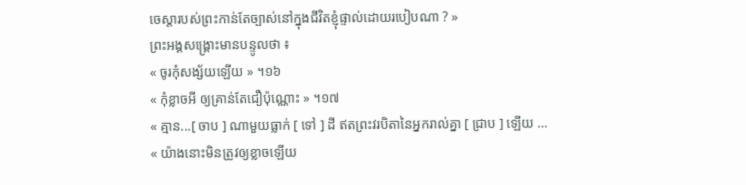ចេស្តារបស់ព្រះកាន់តែច្បាស់នៅក្នុងជីវិតខ្ញុំផ្ទាល់ដោយរបៀបណា ? »
ព្រះអង្គសង្គ្រោះមានបន្ទូលថា ៖
« ចូរកុំសង្ស័យឡើយ » ។១៦
« កុំខ្លាចអី ឲ្យគ្រាន់តែជឿប៉ុណ្ណោះ » ។១៧
« គ្មាន...[ ចាប ] ណាមួយធ្លាក់ [ ទៅ ] ដី ឥតព្រះវរបិតានៃអ្នករាល់គ្នា [ ជ្រាប ] ឡើយ …
« យ៉ាងនោះមិនត្រូវឲ្យខ្លាចឡើយ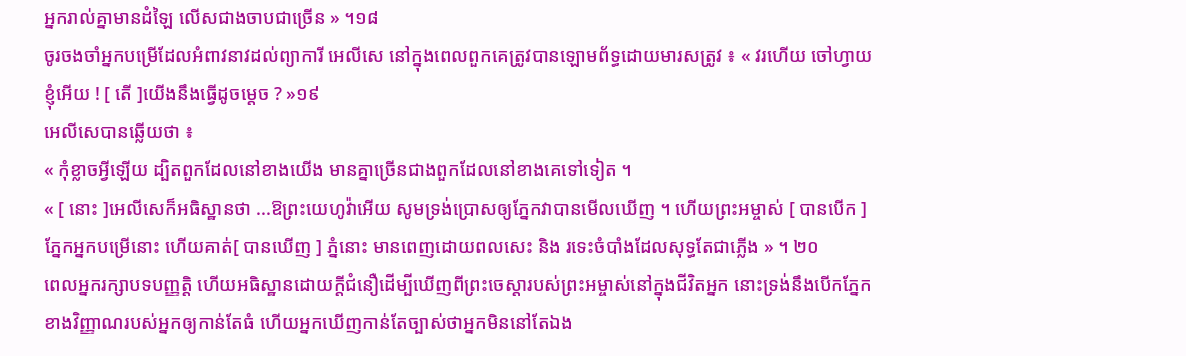អ្នករាល់គ្នាមានដំឡៃ លើសជាងចាបជាច្រើន » ។១៨
ចូរចងចាំអ្នកបម្រើដែលអំពាវនាវដល់ព្យាការី អេលីសេ នៅក្នុងពេលពួកគេត្រូវបានឡោមព័ទ្ធដោយមារសត្រូវ ៖ « វរហើយ ចៅហ្វាយខ្ញុំអើយ ! [ តើ ]យើងនឹងធ្វើដូចម្តេច ? »១៩
អេលីសេបានឆ្លើយថា ៖
« កុំខ្លាចអ្វីឡើយ ដ្បិតពួកដែលនៅខាងយើង មានគ្នាច្រើនជាងពួកដែលនៅខាងគេទៅទៀត ។
« [ នោះ ]អេលីសេក៏អធិស្ឋានថា ...ឱព្រះយេហូវ៉ាអើយ សូមទ្រង់ប្រោសឲ្យភ្នែកវាបានមើលឃើញ ។ ហើយព្រះអម្ចាស់ [ បានបើក ] ភ្នែកអ្នកបម្រើនោះ ហើយគាត់[ បានឃើញ ] ភ្នំនោះ មានពេញដោយពលសេះ និង រទេះចំបាំងដែលសុទ្ធតែជាភ្លើង » ។ ២០
ពេលអ្នករក្សាបទបញ្ញត្តិ ហើយអធិស្ឋានដោយក្តីជំនឿដើម្បីឃើញពីព្រះចេស្តារបស់ព្រះអម្ចាស់នៅក្នុងជីវិតអ្នក នោះទ្រង់នឹងបើកភ្នែកខាងវិញ្ញាណរបស់អ្នកឲ្យកាន់តែធំ ហើយអ្នកឃើញកាន់តែច្បាស់ថាអ្នកមិននៅតែឯង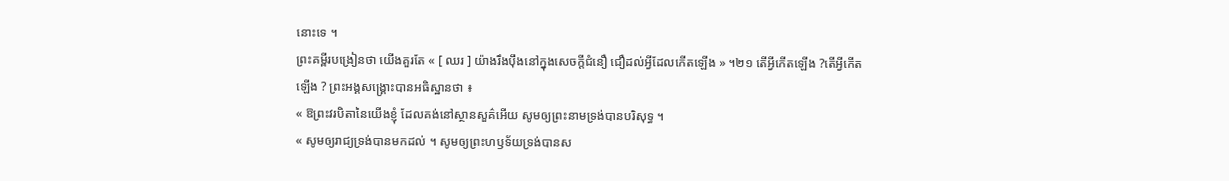នោះទេ ។
ព្រះគម្ពីរបង្រៀនថា យើងគួរតែ « [ ឈរ ] យ៉ាងរឹងប៉ឹងនៅក្នុងសេចក្តីជំនឿ ជឿដល់អ្វីដែលកើតឡើង » ។២១ តើអ្វីកើតឡើង ?តើអ្វីកើតឡើង ? ព្រះអង្គសង្គ្រោះបានអធិស្ឋានថា ៖
« ឱព្រះវរបិតានៃយើងខ្ញុំ ដែលគង់នៅស្ថានសួគ៌អើយ សូមឲ្យព្រះនាមទ្រង់បានបរិសុទ្ធ ។
« សូមឲ្យរាជ្យទ្រង់បានមកដល់ ។ សូមឲ្យព្រះហឫទ័យទ្រង់បានស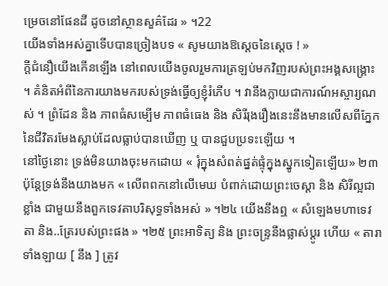ម្រេចនៅផែនដី ដូចនៅស្ថានសួគ៌ដែរ » ។22
យើងទាំងអស់គ្នាទើបបានច្រៀងបទ « សូមយាងឱស្តេចនៃស្តេច ! »
ក្តីជំនឿយើងកើនឡើង នៅពេលយើងចូលរួមការត្រឡប់មកវិញរបស់ព្រះអង្គសង្គ្រោះ ។ គំនិតអំពីនៃការយាងមករបស់ទ្រង់ធ្វើឲ្យខ្ញុំរំភើប ។ វានឹងក្លាយជាការណ៍អស្ចារ្យណស់ ។ ព្រំដែន និង ភាពធំសម្បើម ភាពធំធេង និង សិរីរុងរឿងនេះនឹងមានលើសពីភ្នែកនៃជីវិតរមែងស្លាប់ដែលធ្លាប់បានឃើញ ឬ បានជួបប្រទះឡើយ ។
នៅថ្ងៃនោះ ទ្រង់មិនយាងចុះមកដោយ « រុំក្នុងសំពត់ផ្នត់ផ្ទុំក្នុងស្នូកទៀតឡើយ» ២៣ ប៉ុន្តែទ្រង់នឹងយាងមក « លើពពកនៅលើមេឃ បំពាក់ដោយព្រះចេស្តា និង សិរីល្អជាខ្លាំង ជាមួយនឹងពួកទេវតាបរិសុទ្ធទាំងអស់ » ។២៤ យើងនឹងឮ « សំឡេងមហាទេវតា និង..ត្រែរបស់ព្រះផង » ។២៥ ព្រះអាទិត្យ និង ព្រះចន្រ្ទនឹងផ្លាស់ប្តូរ ហើយ « តារាទាំងឡាយ [ នឹង ] ត្រូវ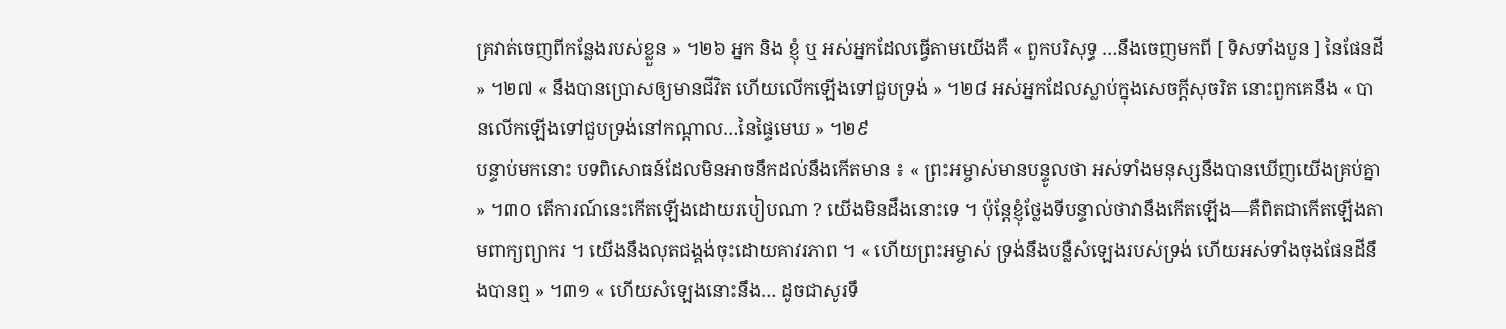គ្រវាត់ចេញពីកន្លែងរបស់ខ្លួន » ។២៦ អ្នក និង ខ្ញុំ ឬ អស់អ្នកដែលធ្វើតាមយើងគឺ « ពួកបរិសុទ្ធ …នឹងចេញមកពី [ ទិសទាំងបួន ] នៃផែនដី » ។២៧ « នឹងបានប្រោសឲ្យមានជីវិត ហើយលើកឡើងទៅជួបទ្រង់ » ។២៨ អស់អ្នកដែលស្លាប់ក្នុងសេចក្តីសុចរិត នោះពួកគេនឹង « បានលើកឡើងទៅជួបទ្រង់នៅកណ្តាល…នៃផ្ទៃមេឃ » ។២៩
បន្ទាប់មកនោះ បទពិសោធន៍ដែលមិនអាចនឹកដល់នឹងកើតមាន ៖ « ព្រះអម្ចាស់មានបន្ទូលថា អស់ទាំងមនុស្សនឹងបានឃើញយើងគ្រប់គ្នា » ។៣០ តើការណ៍នេះកើតឡើងដោយរបៀបណា ? យើងមិនដឹងនោះទេ ។ ប៉ុន្តែខ្ញុំថ្លែងទីបន្ទាល់ថាវានឹងកើតឡើង—គឺពិតជាកើតឡើងតាមពាក្យព្យាករ ។ យើងនឹងលុតជង្គង់ចុះដោយគាវរភាព ។ « ហើយព្រះអម្ចាស់ ទ្រង់នឹងបន្លឺសំឡេងរបស់ទ្រង់ ហើយអស់ទាំងចុងផែនដីនឹងបានឮ » ។៣១ « ហើយសំឡេងនោះនឹង… ដូចជាសូរទឹ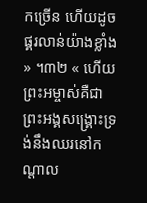កច្រើន ហើយដូចផ្គរលាន់យ៉ាងខ្លាំង » ។៣២ « ហើយព្រះអម្ចាស់គឺជាព្រះអង្គសង្គ្រោះទ្រង់នឹងឈរនៅកណ្តាល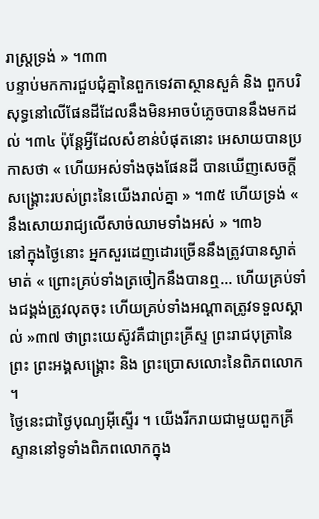រាស្ត្រទ្រង់ » ។៣៣
បន្ទាប់មកការជួបជុំគ្នានៃពួកទេវតាស្ថានសួគ៌ និង ពួកបរិសុទ្ធនៅលើផែនដីដែលនឹងមិនអាចបំភ្លេចបាននឹងមកដល់ ។៣៤ ប៉ុន្តែអ្វីដែលសំខាន់បំផុតនោះ អេសាយបានប្រកាសថា « ហើយអស់ទាំងចុងផែនដី បានឃើញសេចក្តីសង្គ្រោះរបស់ព្រះនៃយើងរាល់គ្នា » ។៣៥ ហើយទ្រង់ « នឹងសោយរាជ្យលើសាច់ឈាមទាំងអស់ » ។៣៦
នៅក្នុងថ្ងៃនោះ អ្នកសួរដេញដោរច្រើននឹងត្រូវបានស្ងាត់មាត់ « ព្រោះគ្រប់ទាំងត្រចៀកនឹងបានឮ… ហើយគ្រប់ទាំងជង្គង់ត្រូវលុតចុះ ហើយគ្រប់ទាំងអណ្តាតត្រូវទទួលស្គាល់ »៣៧ ថាព្រះយេស៊ូវគឺជាព្រះគ្រីស្ទ ព្រះរាជបុត្រានៃព្រះ ព្រះអង្គសង្គ្រោះ និង ព្រះប្រោសលោះនៃពិភពលោក ។
ថ្ងៃនេះជាថ្ងៃបុណ្យអ៊ីស្ទើរ ។ យើងរីករាយជាមួយពួកគ្រីស្ទាននៅទូទាំងពិភពលោកក្នុង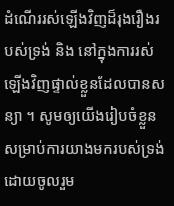ដំណើររស់ឡើងវិញដ៏រុងរឿងរបស់ទ្រង់ និង នៅក្នុងការរស់ឡើងវិញផ្ទាល់ខ្លួនដែលបានសន្យា ។ សូមឲ្យយើងរៀបចំខ្លួនសម្រាប់ការយាងមករបស់ទ្រង់ដោយចូលរួម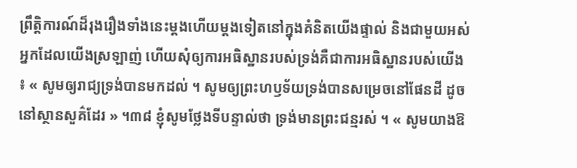ព្រឹត្តិការណ៍ដ៏រុងរឿងទាំងនេះម្តងហើយម្តងទៀតនៅក្នុងគំនិតយើងផ្ទាល់ និងជាមួយអស់អ្នកដែលយើងស្រឡាញ់ ហើយសុំឲ្យការអធិស្ឋានរបស់ទ្រង់គឺជាការអធិស្ឋានរបស់យើង ៖ « សូមឲ្យរាជ្យទ្រង់បានមកដល់ ។ សូមឲ្យព្រះហឫទ័យទ្រង់បានសម្រេចនៅផែនដី ដូចនៅស្ថានសួគ៌ដែរ » ។៣៨ ខ្ញុំសូមថ្លែងទីបន្ទាល់ថា ទ្រង់មានព្រះជន្មរស់ ។ « សូមយាងឱ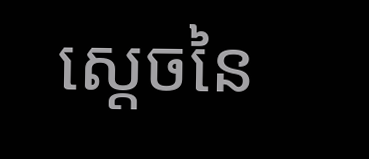ស្តេចនៃ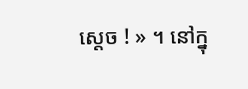ស្តេច ! » ។ នៅក្នុ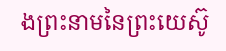ងព្រះនាមនៃព្រះយេស៊ូ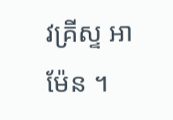វគ្រីស្ទ អាម៉ែន ។